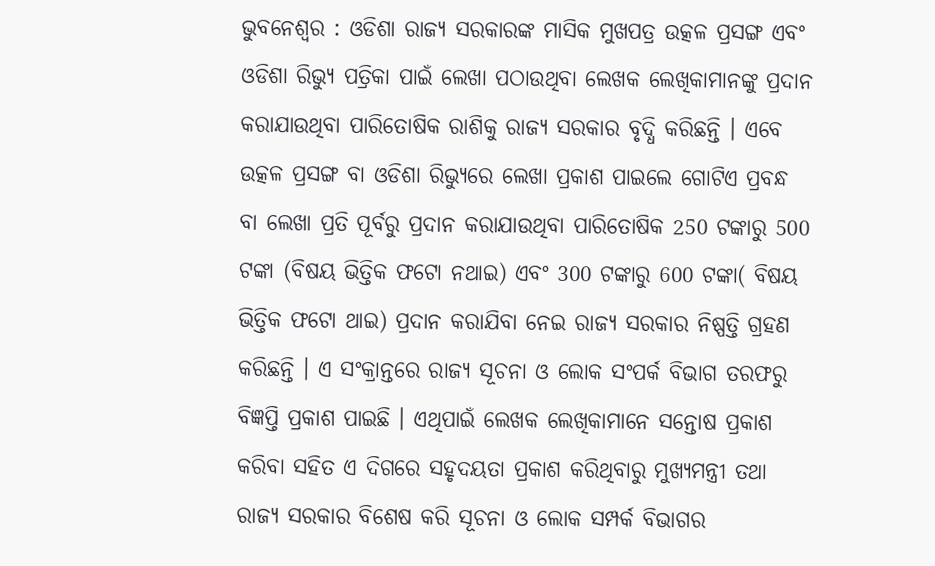ଭୁବନେଶ୍ୱର : ଓଡିଶା ରାଜ୍ୟ ସରକାରଙ୍କ ମାସିକ ମୁଖପତ୍ର ଉତ୍କଳ ପ୍ରସଙ୍ଗ ଏବଂ ଓଡିଶା ରିଭ୍ୟୁ ପତ୍ରିକା ପାଇଁ ଲେଖା ପଠାଉଥିବା ଲେଖକ ଲେଖିକାମାନଙ୍କୁ ପ୍ରଦାନ କରାଯାଉଥିବା ପାରିତୋଷିକ ରାଶିକୁ ରାଜ୍ୟ ସରକାର ବୃଦ୍ଧି କରିଛନ୍ତି । ଏବେ ଉତ୍କଳ ପ୍ରସଙ୍ଗ ବା ଓଡିଶା ରିଭ୍ୟୁରେ ଲେଖା ପ୍ରକାଶ ପାଇଲେ ଗୋଟିଏ ପ୍ରବନ୍ଧ ବା ଲେଖା ପ୍ରତି ପୂର୍ବରୁ ପ୍ରଦାନ କରାଯାଉଥିବା ପାରିତୋଷିକ 250 ଟଙ୍କାରୁ 500 ଟଙ୍କା (ବିଷୟ ଭିତ୍ତିକ ଫଟୋ ନଥାଇ) ଏବଂ 300 ଟଙ୍କାରୁ 600 ଟଙ୍କା( ବିଷୟ ଭିତ୍ତିକ ଫଟୋ ଥାଇ) ପ୍ରଦାନ କରାଯିବା ନେଇ ରାଜ୍ୟ ସରକାର ନିଷ୍ପତ୍ତି ଗ୍ରହଣ କରିଛନ୍ତି । ଏ ସଂକ୍ରାନ୍ତରେ ରାଜ୍ୟ ସୂଚନା ଓ ଲୋକ ସଂପର୍କ ବିଭାଗ ତରଫରୁ ବିଜ୍ଞପ୍ତି ପ୍ରକାଶ ପାଇଛି । ଏଥିପାଇଁ ଲେଖକ ଲେଖିକାମାନେ ସନ୍ତୋଷ ପ୍ରକାଶ କରିବା ସହିତ ଏ ଦିଗରେ ସହୃଦୟତା ପ୍ରକାଶ କରିଥିବାରୁ ମୁଖ୍ୟମନ୍ତ୍ରୀ ତଥା ରାଜ୍ୟ ସରକାର ବିଶେଷ କରି ସୂଚନା ଓ ଲୋକ ସମ୍ପର୍କ ବିଭାଗର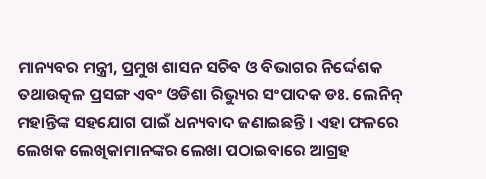ମାନ୍ୟବର ମନ୍ତ୍ରୀ, ପ୍ରମୁଖ ଶାସନ ସଚିବ ଓ ବିଭାଗର ନିର୍ଦ୍ଦେଶକ ତଥାଉତ୍କଳ ପ୍ରସଙ୍ଗ ଏବଂ ଓଡିଶା ରିଭ୍ୟୁର ସଂପାଦକ ଡଃ. ଲେନିନ୍ ମହାନ୍ତିଙ୍କ ସହଯୋଗ ପାଇଁ ଧନ୍ୟବାଦ ଜଣାଇଛନ୍ତି । ଏହା ଫଳରେ ଲେଖକ ଲେଖିକାମାନଙ୍କର ଲେଖା ପଠାଇବାରେ ଆଗ୍ରହ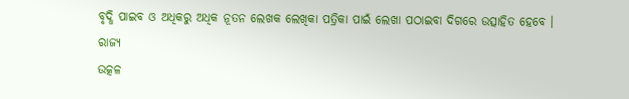ବୃଦ୍ଧି ପାଇବ ଓ ଅଧିକରୁ ଅଧିକ ନୂତନ ଲେଖକ ଲେଖିକା ପତ୍ରିକା ପାଇଁ ଲେଖା ପଠାଇବା ଦିଗରେ ଉତ୍ସାହିତ ହେବେ ।
ରାଜ୍ୟ
ଉତ୍କଳ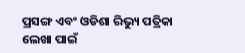ପ୍ରସଙ୍ଗ ଏବଂ ଓଡିଶା ରିଭ୍ୟୁ ପତ୍ରିକା ଲେଖା ପାଇଁ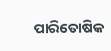ପାରିତୋଷିକ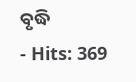ବୃଦ୍ଧି
- Hits: 369